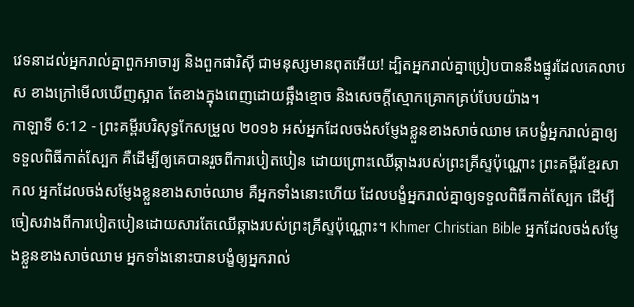វេទនាដល់អ្នករាល់គ្នាពួកអាចារ្យ និងពួកផារិស៊ី ជាមនុស្សមានពុតអើយ! ដ្បិតអ្នករាល់គ្នាប្រៀបបាននឹងផ្នូរដែលគេលាបស ខាងក្រៅមើលឃើញស្អាត តែខាងក្នុងពេញដោយឆ្អឹងខ្មោច និងសេចក្តីស្មោកគ្រោកគ្រប់បែបយ៉ាង។
កាឡាទី 6:12 - ព្រះគម្ពីរបរិសុទ្ធកែសម្រួល ២០១៦ អស់អ្នកដែលចង់សម្ញែងខ្លួនខាងសាច់ឈាម គេបង្ខំអ្នករាល់គ្នាឲ្យទទួលពិធីកាត់ស្បែក គឺដើម្បីឲ្យគេបានរួចពីការបៀតបៀន ដោយព្រោះឈើឆ្កាងរបស់ព្រះគ្រីស្ទប៉ុណ្ណោះ ព្រះគម្ពីរខ្មែរសាកល អ្នកដែលចង់សម្ញែងខ្លួនខាងសាច់ឈាម គឺអ្នកទាំងនោះហើយ ដែលបង្ខំអ្នករាល់គ្នាឲ្យទទួលពិធីកាត់ស្បែក ដើម្បីចៀសវាងពីការបៀតបៀនដោយសារតែឈើឆ្កាងរបស់ព្រះគ្រីស្ទប៉ុណ្ណោះ។ Khmer Christian Bible អ្នកដែលចង់សម្ញែងខ្លួនខាងសាច់ឈាម អ្នកទាំងនោះបានបង្ខំឲ្យអ្នករាល់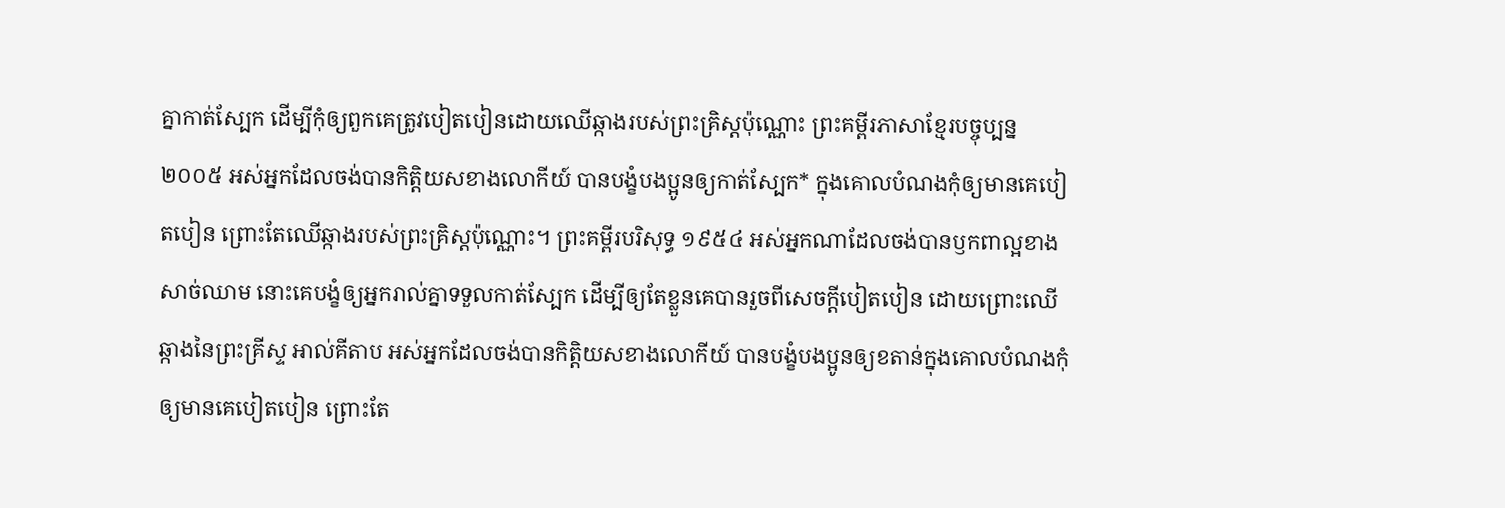គ្នាកាត់ស្បែក ដើម្បីកុំឲ្យពួកគេត្រូវបៀតបៀនដោយឈើឆ្កាងរបស់ព្រះគ្រិស្ដប៉ុណ្ណោះ ព្រះគម្ពីរភាសាខ្មែរបច្ចុប្បន្ន ២០០៥ អស់អ្នកដែលចង់បានកិត្តិយសខាងលោកីយ៍ បានបង្ខំបងប្អូនឲ្យកាត់ស្បែក* ក្នុងគោលបំណងកុំឲ្យមានគេបៀតបៀន ព្រោះតែឈើឆ្កាងរបស់ព្រះគ្រិស្តប៉ុណ្ណោះ។ ព្រះគម្ពីរបរិសុទ្ធ ១៩៥៤ អស់អ្នកណាដែលចង់បានឫកពាល្អខាងសាច់ឈាម នោះគេបង្ខំឲ្យអ្នករាល់គ្នាទទួលកាត់ស្បែក ដើម្បីឲ្យតែខ្លួនគេបានរួចពីសេចក្ដីបៀតបៀន ដោយព្រោះឈើឆ្កាងនៃព្រះគ្រីស្ទ អាល់គីតាប អស់អ្នកដែលចង់បានកិត្ដិយសខាងលោកីយ៍ បានបង្ខំបងប្អូនឲ្យខតាន់ក្នុងគោលបំណងកុំឲ្យមានគេបៀតបៀន ព្រោះតែ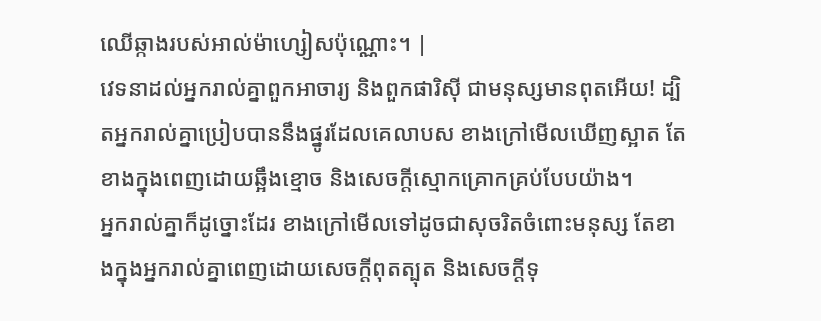ឈើឆ្កាងរបស់អាល់ម៉ាហ្សៀសប៉ុណ្ណោះ។ |
វេទនាដល់អ្នករាល់គ្នាពួកអាចារ្យ និងពួកផារិស៊ី ជាមនុស្សមានពុតអើយ! ដ្បិតអ្នករាល់គ្នាប្រៀបបាននឹងផ្នូរដែលគេលាបស ខាងក្រៅមើលឃើញស្អាត តែខាងក្នុងពេញដោយឆ្អឹងខ្មោច និងសេចក្តីស្មោកគ្រោកគ្រប់បែបយ៉ាង។
អ្នករាល់គ្នាក៏ដូច្នោះដែរ ខាងក្រៅមើលទៅដូចជាសុចរិតចំពោះមនុស្ស តែខាងក្នុងអ្នករាល់គ្នាពេញដោយសេចក្តីពុតត្បុត និងសេចក្តីទុ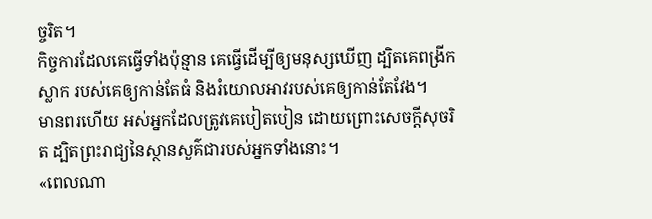ច្ចរិត។
កិច្ចការដែលគេធ្វើទាំងប៉ុន្មាន គេធ្វើដើម្បីឲ្យមនុស្សឃើញ ដ្បិតគេពង្រីកស្លាក របស់គេឲ្យកាន់តែធំ និងរំយោលអាវរបស់គេឲ្យកាន់តែវែង។
មានពរហើយ អស់អ្នកដែលត្រូវគេបៀតបៀន ដោយព្រោះសេចក្តីសុចរិត ដ្បិតព្រះរាជ្យនៃស្ថានសួគ៌ជារបស់អ្នកទាំងនោះ។
«ពេលណា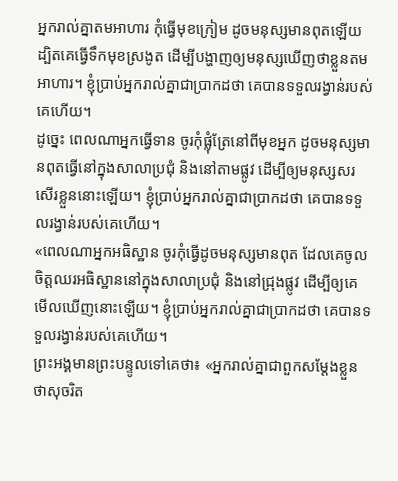អ្នករាល់គ្នាតមអាហារ កុំធ្វើមុខក្រៀម ដូចមនុស្សមានពុតឡើយ ដ្បិតគេធ្វើទឹកមុខស្រងូត ដើម្បីបង្ហាញឲ្យមនុស្សឃើញថាខ្លួនតមអាហារ។ ខ្ញុំប្រាប់អ្នករាល់គ្នាជាប្រាកដថា គេបានទទួលរង្វាន់របស់គេហើយ។
ដូច្នេះ ពេលណាអ្នកធ្វើទាន ចូរកុំផ្លុំត្រែនៅពីមុខអ្នក ដូចមនុស្សមានពុតធ្វើនៅក្នុងសាលាប្រជុំ និងនៅតាមផ្លូវ ដើម្បីឲ្យមនុស្សសរសើរខ្លួននោះឡើយ។ ខ្ញុំប្រាប់អ្នករាល់គ្នាជាប្រាកដថា គេបានទទួលរង្វាន់របស់គេហើយ។
«ពេលណាអ្នកអធិស្ឋាន ចូរកុំធ្វើដូចមនុស្សមានពុត ដែលគេចូលចិត្តឈរអធិស្ឋាននៅក្នុងសាលាប្រជុំ និងនៅជ្រុងផ្លូវ ដើម្បីឲ្យគេមើលឃើញនោះឡើយ។ ខ្ញុំប្រាប់អ្នករាល់គ្នាជាប្រាកដថា គេបានទទួលរង្វាន់របស់គេហើយ។
ព្រះអង្គមានព្រះបន្ទូលទៅគេថា៖ «អ្នករាល់គ្នាជាពួកសម្តែងខ្លួនថាសុចរិត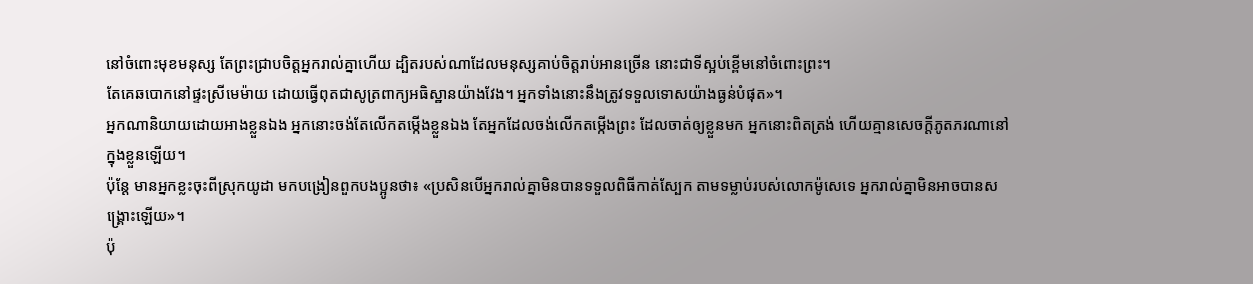នៅចំពោះមុខមនុស្ស តែព្រះជ្រាបចិត្តអ្នករាល់គ្នាហើយ ដ្បិតរបស់ណាដែលមនុស្សគាប់ចិត្តរាប់អានច្រើន នោះជាទីស្អប់ខ្ពើមនៅចំពោះព្រះ។
តែគេឆបោកនៅផ្ទះស្រីមេម៉ាយ ដោយធ្វើពុតជាសូត្រពាក្យអធិស្ឋានយ៉ាងវែង។ អ្នកទាំងនោះនឹងត្រូវទទួលទោសយ៉ាងធ្ងន់បំផុត»។
អ្នកណានិយាយដោយអាងខ្លួនឯង អ្នកនោះចង់តែលើកតម្កើងខ្លួនឯង តែអ្នកដែលចង់លើកតម្កើងព្រះ ដែលចាត់ឲ្យខ្លួនមក អ្នកនោះពិតត្រង់ ហើយគ្មានសេចក្ដីភូតភរណានៅក្នុងខ្លួនឡើយ។
ប៉ុន្ដែ មានអ្នកខ្លះចុះពីស្រុកយូដា មកបង្រៀនពួកបងប្អូនថា៖ «ប្រសិនបើអ្នករាល់គ្នាមិនបានទទួលពិធីកាត់ស្បែក តាមទម្លាប់របស់លោកម៉ូសេទេ អ្នករាល់គ្នាមិនអាចបានសង្គ្រោះឡើយ»។
ប៉ុ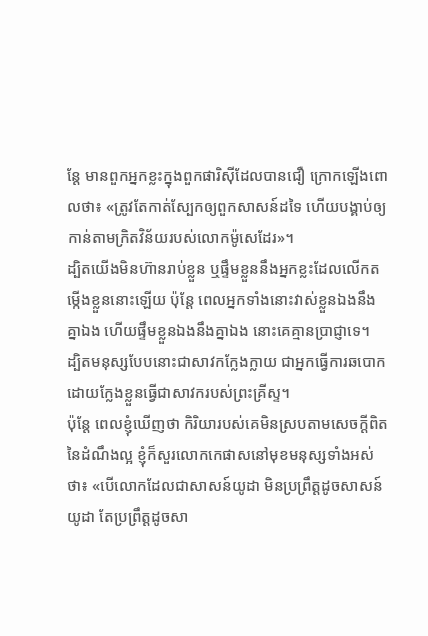ន្ដែ មានពួកអ្នកខ្លះក្នុងពួកផារិស៊ីដែលបានជឿ ក្រោកឡើងពោលថា៖ «ត្រូវតែកាត់ស្បែកឲ្យពួកសាសន៍ដទៃ ហើយបង្គាប់ឲ្យកាន់តាមក្រិតវិន័យរបស់លោកម៉ូសេដែរ»។
ដ្បិតយើងមិនហ៊ានរាប់ខ្លួន ឬផ្ទឹមខ្លួននឹងអ្នកខ្លះដែលលើកតម្កើងខ្លួននោះឡើយ ប៉ុន្តែ ពេលអ្នកទាំងនោះវាស់ខ្លួនឯងនឹងគ្នាឯង ហើយផ្ទឹមខ្លួនឯងនឹងគ្នាឯង នោះគេគ្មានប្រាជ្ញាទេ។
ដ្បិតមនុស្សបែបនោះជាសាវកក្លែងក្លាយ ជាអ្នកធ្វើការឆបោក ដោយក្លែងខ្លួនធ្វើជាសាវករបស់ព្រះគ្រីស្ទ។
ប៉ុន្តែ ពេលខ្ញុំឃើញថា កិរិយារបស់គេមិនស្របតាមសេចក្ដីពិតនៃដំណឹងល្អ ខ្ញុំក៏សួរលោកកេផាសនៅមុខមនុស្សទាំងអស់ថា៖ «បើលោកដែលជាសាសន៍យូដា មិនប្រព្រឹត្តដូចសាសន៍យូដា តែប្រព្រឹត្តដូចសា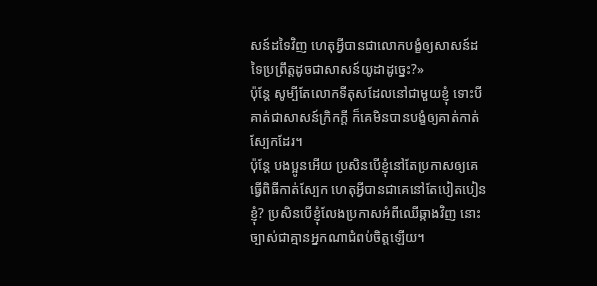សន៍ដទៃវិញ ហេតុអ្វីបានជាលោកបង្ខំឲ្យសាសន៍ដទៃប្រព្រឹត្តដូចជាសាសន៍យូដាដូច្នេះ?»
ប៉ុន្តែ សូម្បីតែលោកទីតុសដែលនៅជាមួយខ្ញុំ ទោះបីគាត់ជាសាសន៍ក្រិកក្តី ក៏គេមិនបានបង្ខំឲ្យគាត់កាត់ស្បែកដែរ។
ប៉ុន្តែ បងប្អូនអើយ ប្រសិនបើខ្ញុំនៅតែប្រកាសឲ្យគេធ្វើពិធីកាត់ស្បែក ហេតុអ្វីបានជាគេនៅតែបៀតបៀនខ្ញុំ? ប្រសិនបើខ្ញុំលែងប្រកាសអំពីឈើឆ្កាងវិញ នោះច្បាស់ជាគ្មានអ្នកណាជំពប់ចិត្តឡើយ។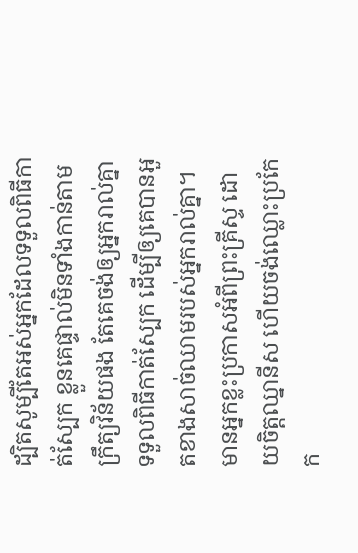ដ្បិតសូម្បីតែអស់អ្នកដែលទទួលពិធីកាត់ស្បែក ខ្លួនគេផ្ទាល់មិនទាំងកាន់តាមក្រឹត្យវិន័យផង តែគេចង់ឲ្យអ្នករាល់គ្នាទទួលពិធីកាត់ស្បែក ដើម្បីឲ្យគេបានអួតខាងសាច់ឈាមរបស់អ្នករាល់គ្នា។
មានអ្នកខ្លះប្រកាសអំពីព្រះគ្រីស្ទ ដោយចិត្តឈ្នានីស ហើយចង់ឈ្លោះប្រកែក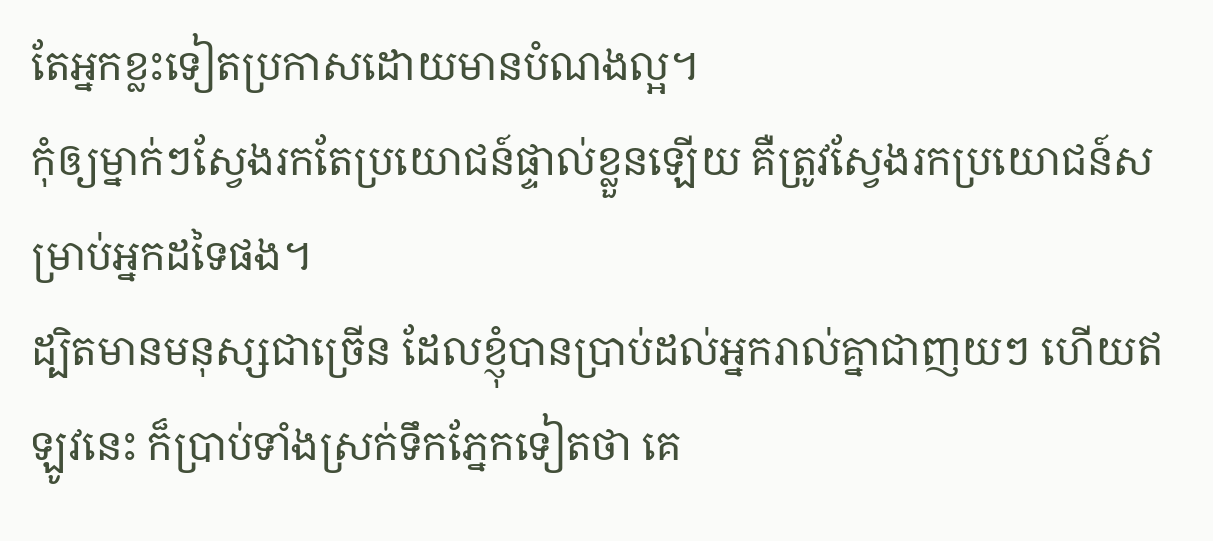តែអ្នកខ្លះទៀតប្រកាសដោយមានបំណងល្អ។
កុំឲ្យម្នាក់ៗស្វែងរកតែប្រយោជន៍ផ្ទាល់ខ្លួនឡើយ គឺត្រូវស្វែងរកប្រយោជន៍សម្រាប់អ្នកដទៃផង។
ដ្បិតមានមនុស្សជាច្រើន ដែលខ្ញុំបានប្រាប់ដល់អ្នករាល់គ្នាជាញយៗ ហើយឥឡូវនេះ ក៏ប្រាប់ទាំងស្រក់ទឹកភ្នែកទៀតថា គេ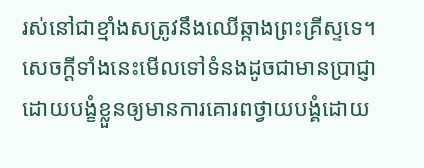រស់នៅជាខ្មាំងសត្រូវនឹងឈើឆ្កាងព្រះគ្រីស្ទទេ។
សេចក្តីទាំងនេះមើលទៅទំនងដូចជាមានប្រាជ្ញា ដោយបង្ខំខ្លួនឲ្យមានការគោរពថ្វាយបង្គំដោយ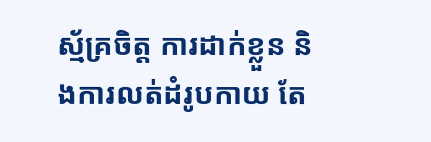ស្ម័គ្រចិត្ត ការដាក់ខ្លួន និងការលត់ដំរូបកាយ តែ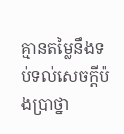គ្មានតម្លៃនឹងទប់ទល់សេចក្តីប៉ងប្រាថ្នា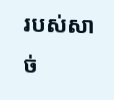របស់សាច់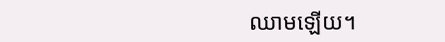ឈាមឡើយ។